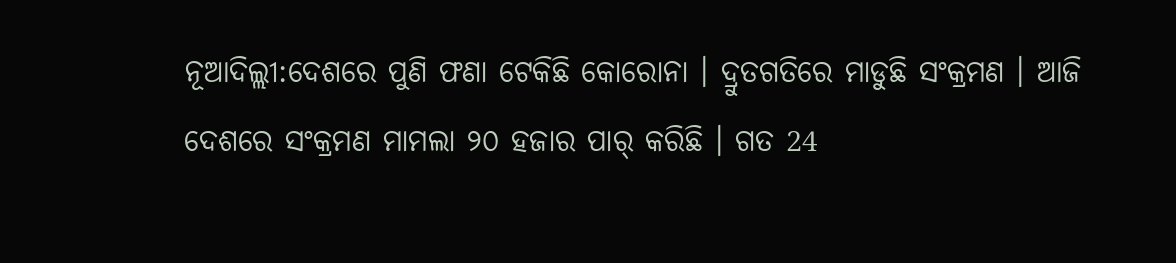ନୂଆଦିଲ୍ଲୀ:ଦେଶରେ ପୁଣି ଫଣା ଟେକିଛି କୋରୋନା । ଦ୍ରୁତଗତିରେ ମାଡୁଛି ସଂକ୍ରମଣ । ଆଜି ଦେଶରେ ସଂକ୍ରମଣ ମାମଲା ୨୦ ହଜାର ପାର୍ କରିଛି । ଗତ 24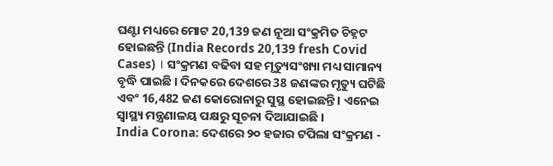ଘଣ୍ଟା ମଧ୍ୟରେ ମୋଟ 20,139 ଜଣ ନୂଆ ସଂକ୍ରମିତ ଚିହ୍ନଟ ହୋଇଛନ୍ତି (India Records 20,139 fresh Covid Cases) । ସଂକ୍ରମଣ ବଢିବା ସହ ମୃତ୍ୟୁସଂଖ୍ୟା ମଧ୍ୟ ସାମାନ୍ୟ ବୃଦ୍ଧି ପାଇଛି । ଦିନକରେ ଦେଶରେ 38 ଜଣଙ୍କର ମୃତ୍ୟୁ ଘଟିଛି ଏବଂ 16,482 ଜଣ କୋରୋନାରୁ ସୁସ୍ଥ ହୋଇଛନ୍ତି । ଏନେଇ ସ୍ବାସ୍ଥ୍ୟ ମନ୍ତ୍ରଣାଳୟ ପକ୍ଷରୁ ସୂଚନା ଦିଆଯାଇଛି ।
India Corona: ଦେଶରେ ୨୦ ହଜାର ଟପିଲା ସଂକ୍ରମଣ -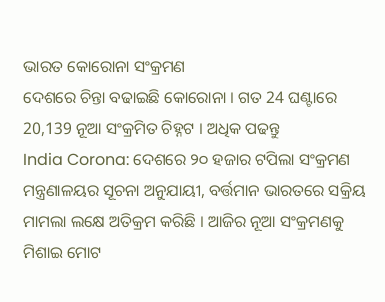ଭାରତ କୋରୋନା ସଂକ୍ରମଣ
ଦେଶରେ ଚିନ୍ତା ବଢାଇଛି କୋରୋନା । ଗତ 24 ଘଣ୍ଟାରେ 20,139 ନୂଆ ସଂକ୍ରମିତ ଚିହ୍ନଟ । ଅଧିକ ପଢନ୍ତୁ
India Corona: ଦେଶରେ ୨୦ ହଜାର ଟପିଲା ସଂକ୍ରମଣ
ମନ୍ତ୍ରଣାଳୟର ସୂଚନା ଅନୁଯାୟୀ, ବର୍ତ୍ତମାନ ଭାରତରେ ସକ୍ରିୟ ମାମଲା ଲକ୍ଷେ ଅତିକ୍ରମ କରିଛି । ଆଜିର ନୂଆ ସଂକ୍ରମଣକୁ ମିଶାଇ ମୋଟ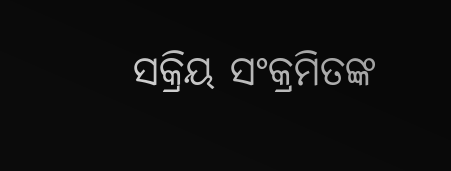ସକ୍ରିୟ ସଂକ୍ରମିତଙ୍କ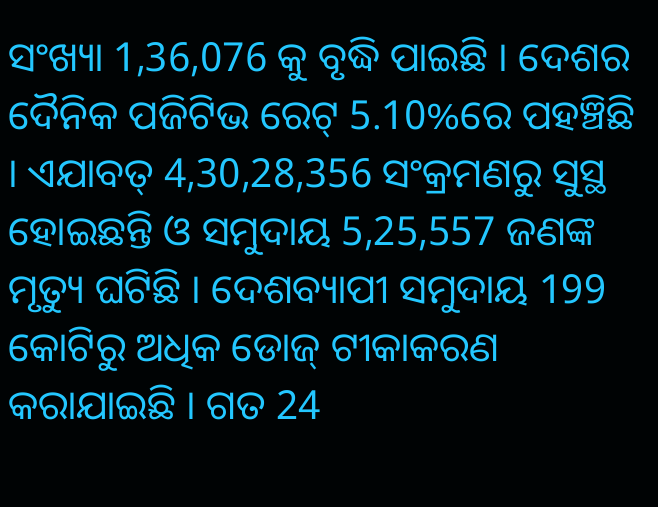ସଂଖ୍ୟା 1,36,076 କୁ ବୃଦ୍ଧି ପାଇଛି । ଦେଶର ଦୈନିକ ପଜିଟିଭ ରେଟ୍ 5.10%ରେ ପହଞ୍ଚିଛି । ଏଯାବତ୍ 4,30,28,356 ସଂକ୍ରମଣରୁ ସୁସ୍ଥ ହୋଇଛନ୍ତି ଓ ସମୁଦାୟ 5,25,557 ଜଣଙ୍କ ମୃତ୍ୟୁ ଘଟିଛି । ଦେଶବ୍ୟାପୀ ସମୁଦାୟ 199 କୋଟିରୁ ଅଧିକ ଡୋଜ୍ ଟୀକାକରଣ କରାଯାଇଛି । ଗତ 24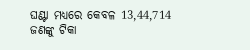ଘଣ୍ଟା ମଧ୍ୟରେ କେବଳ 13,44,714 ଜଣଙ୍କୁ ଟିକା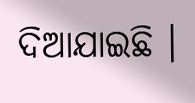ଦିଆଯାଇଛି ।